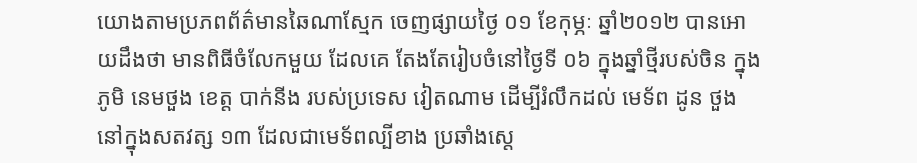យោងតាមប្រភពព័ត៌មានឆៃណាស្មែក ចេញផ្សាយថ្ងៃ ០១ ខែកុម្ភៈ ឆ្នាំ២០១២ បានអោយដឹងថា មានពិធីចំលែកមួយ ដែលគេ តែងតែរៀបចំនៅថ្ងៃទី ០៦ ក្នុងឆ្នាំថ្មីរបស់ចិន ក្នុងភូមិ នេមថួង ខេត្ត បាក់នីង របស់ប្រទេស វៀតណាម ដើម្បីរំលឹកដល់ មេទ័ព ដូន ថួង នៅក្នុងសតវត្ស ១៣ ដែលជាមេទ័ពល្បីខាង ប្រឆាំងស្តេ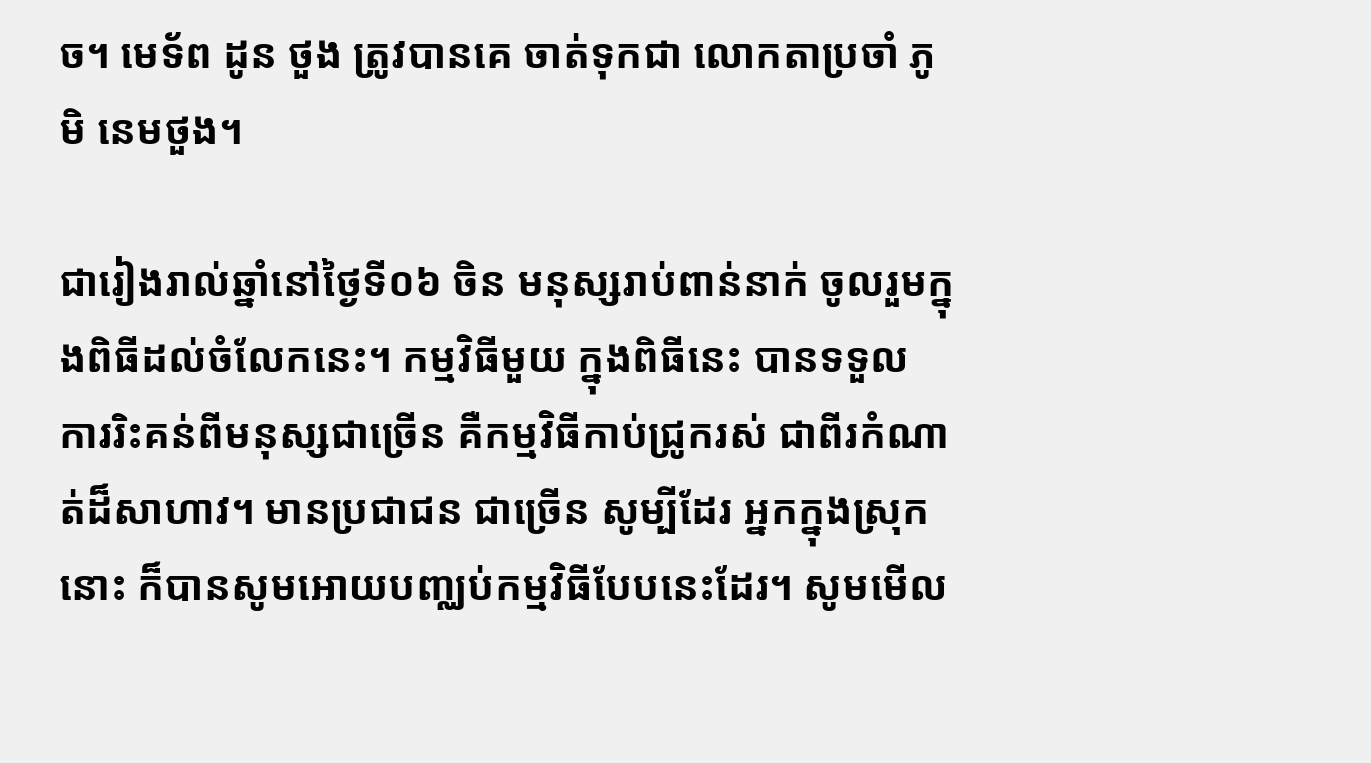ច។ មេទ័ព ដូន ថួង ត្រូវបានគេ ចាត់ទុកជា លោកតាប្រចាំ ភូមិ នេមថួង។

ជារៀងរាល់ឆ្នាំនៅថ្ងៃទី០៦ ចិន មនុស្សរាប់ពាន់នាក់ ចូលរួមក្នុងពិធីដល់ចំលែកនេះ។ កម្មវិធីមួយ ក្នុងពិធីនេះ បានទទួល ការរិះគន់ពីមនុស្សជាច្រើន គឺកម្មវិធីកាប់ជ្រូករស់ ជាពីរកំណាត់ដ៏សាហាវ។ មានប្រជាជន ជាច្រើន សូម្បីដែរ អ្នកក្នុងស្រុកនោះ ក៏បានសូមអោយបញ្ឈប់កម្មវិធីបែបនេះដែរ។ សូមមើល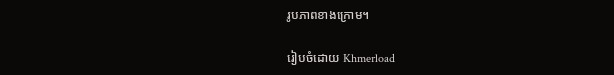រូបភាពខាងក្រោម។

រៀបចំដោយ Khmerload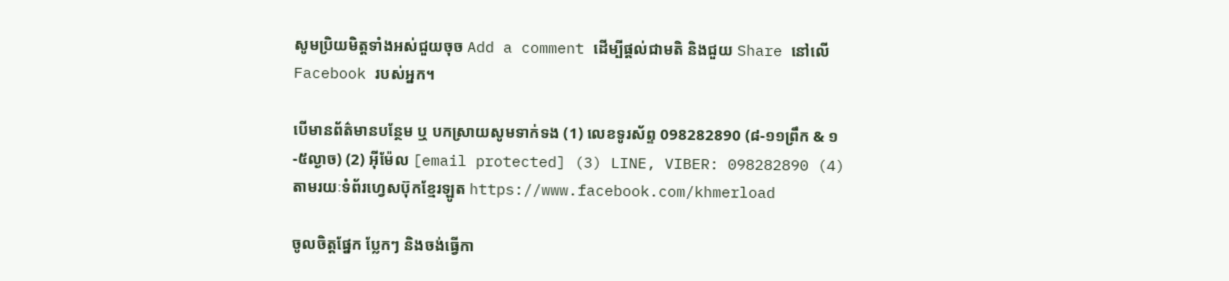សូមប្រិយមិត្តទាំងអស់ជួយចុច Add a comment ដើម្បីផ្តល់ជាមតិ និងជួយ Share នៅលើ Facebook របស់អ្នក។

បើមានព័ត៌មានបន្ថែម ឬ បកស្រាយសូមទាក់ទង (1) លេខទូរស័ព្ទ 098282890 (៨-១១ព្រឹក & ១-៥ល្ងាច) (2) អ៊ីម៉ែល [email protected] (3) LINE, VIBER: 098282890 (4) តាមរយៈទំព័រហ្វេសប៊ុកខ្មែរឡូត https://www.facebook.com/khmerload

ចូលចិត្តផ្នែក ប្លែកៗ និងចង់ធ្វើកា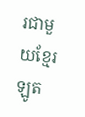រជាមួយខ្មែរឡូត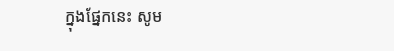ក្នុងផ្នែកនេះ សូម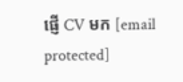ផ្ញើ CV មក [email protected]